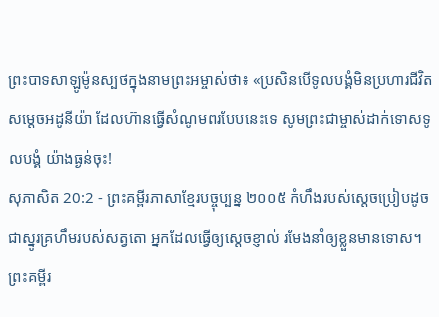ព្រះបាទសាឡូម៉ូនស្បថក្នុងនាមព្រះអម្ចាស់ថា៖ «ប្រសិនបើទូលបង្គំមិនប្រហារជីវិតសម្ដេចអដូនីយ៉ា ដែលហ៊ានធ្វើសំណូមពរបែបនេះទេ សូមព្រះជាម្ចាស់ដាក់ទោសទូលបង្គំ យ៉ាងធ្ងន់ចុះ!
សុភាសិត 20:2 - ព្រះគម្ពីរភាសាខ្មែរបច្ចុប្បន្ន ២០០៥ កំហឹងរបស់ស្ដេចប្រៀបដូចជាស្នូរគ្រហឹមរបស់សត្វតោ អ្នកដែលធ្វើឲ្យស្ដេចខ្ញាល់ រមែងនាំឲ្យខ្លួនមានទោស។ ព្រះគម្ពីរ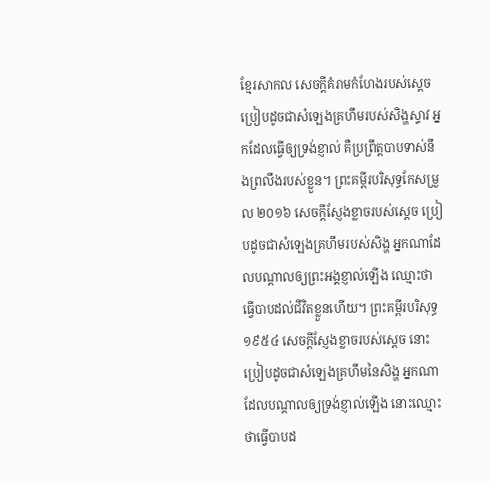ខ្មែរសាកល សេចក្ដីគំរាមកំហែងរបស់ស្ដេចប្រៀបដូចជាសំឡេងគ្រហឹមរបស់សិង្ហស្ទាវ អ្នកដែលធ្វើឲ្យទ្រង់ខ្ញាល់ គឺប្រព្រឹត្តបាបទាស់នឹងព្រលឹងរបស់ខ្លួន។ ព្រះគម្ពីរបរិសុទ្ធកែសម្រួល ២០១៦ សេចក្ដីស្ញែងខ្លាចរបស់ស្តេច ប្រៀបដូចជាសំឡេងគ្រហឹមរបស់សិង្ហ អ្នកណាដែលបណ្ដាលឲ្យព្រះអង្គខ្ញាល់ឡើង ឈ្មោះថាធ្វើបាបដល់ជីវិតខ្លួនហើយ។ ព្រះគម្ពីរបរិសុទ្ធ ១៩៥៤ សេចក្ដីស្ញែងខ្លាចរបស់ស្តេច នោះប្រៀបដូចជាសំឡេងគ្រហឹមនៃសិង្ហ អ្នកណាដែលបណ្តាលឲ្យទ្រង់ខ្ញាល់ឡើង នោះឈ្មោះថាធ្វើបាបដ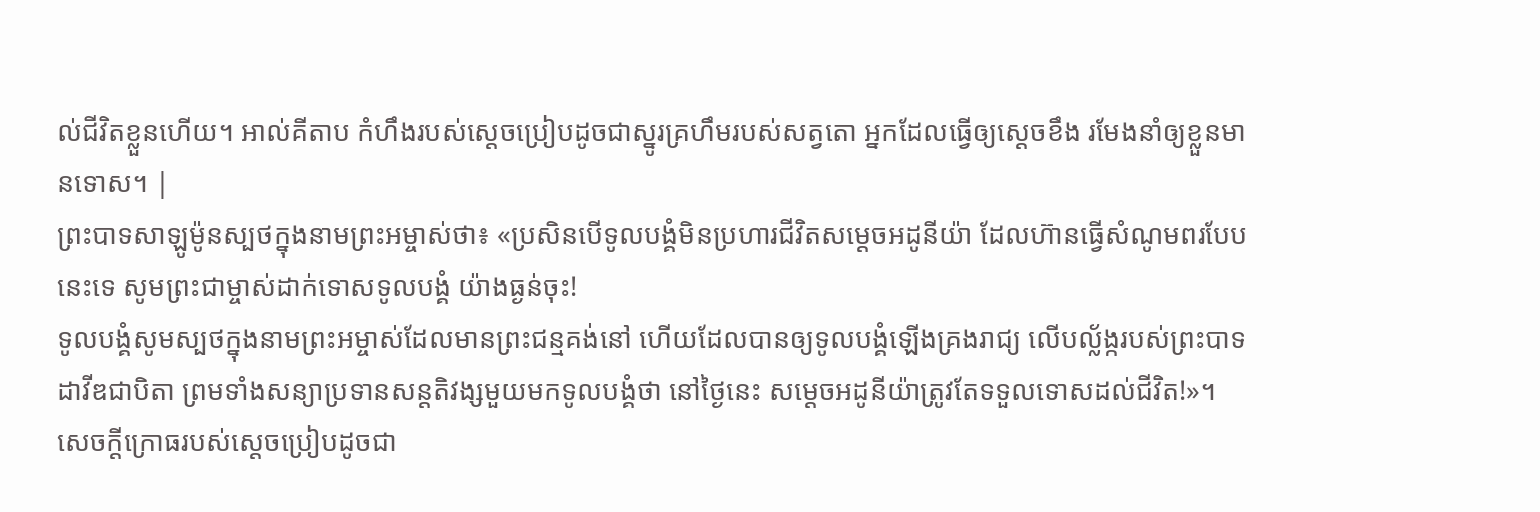ល់ជីវិតខ្លួនហើយ។ អាល់គីតាប កំហឹងរបស់ស្ដេចប្រៀបដូចជាស្នូរគ្រហឹមរបស់សត្វតោ អ្នកដែលធ្វើឲ្យស្ដេចខឹង រមែងនាំឲ្យខ្លួនមានទោស។ |
ព្រះបាទសាឡូម៉ូនស្បថក្នុងនាមព្រះអម្ចាស់ថា៖ «ប្រសិនបើទូលបង្គំមិនប្រហារជីវិតសម្ដេចអដូនីយ៉ា ដែលហ៊ានធ្វើសំណូមពរបែបនេះទេ សូមព្រះជាម្ចាស់ដាក់ទោសទូលបង្គំ យ៉ាងធ្ងន់ចុះ!
ទូលបង្គំសូមស្បថក្នុងនាមព្រះអម្ចាស់ដែលមានព្រះជន្មគង់នៅ ហើយដែលបានឲ្យទូលបង្គំឡើងគ្រងរាជ្យ លើបល្ល័ង្ករបស់ព្រះបាទដាវីឌជាបិតា ព្រមទាំងសន្យាប្រទានសន្តតិវង្សមួយមកទូលបង្គំថា នៅថ្ងៃនេះ សម្ដេចអដូនីយ៉ាត្រូវតែទទួលទោសដល់ជីវិត!»។
សេចក្ដីក្រោធរបស់ស្ដេចប្រៀបដូចជា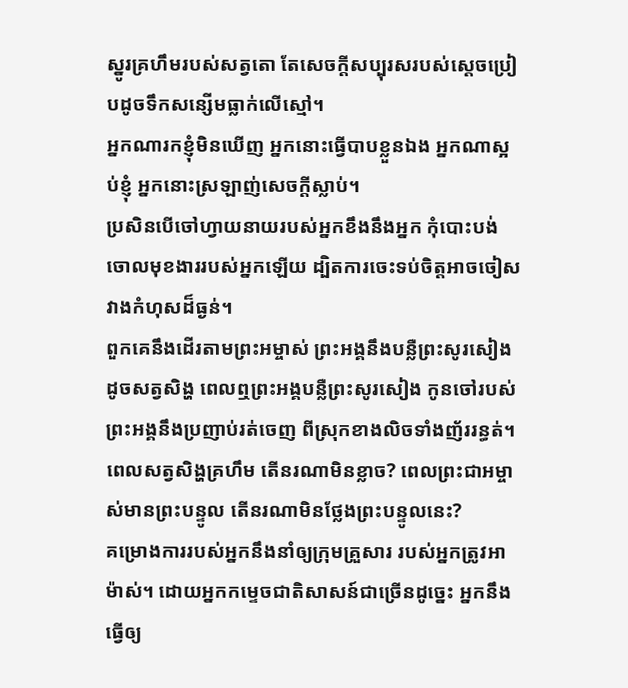ស្នូរគ្រហឹមរបស់សត្វតោ តែសេចក្ដីសប្បុរសរបស់ស្ដេចប្រៀបដូចទឹកសន្សើមធ្លាក់លើស្មៅ។
អ្នកណារកខ្ញុំមិនឃើញ អ្នកនោះធ្វើបាបខ្លួនឯង អ្នកណាស្អប់ខ្ញុំ អ្នកនោះស្រឡាញ់សេចក្ដីស្លាប់។
ប្រសិនបើចៅហ្វាយនាយរបស់អ្នកខឹងនឹងអ្នក កុំបោះបង់ចោលមុខងាររបស់អ្នកឡើយ ដ្បិតការចេះទប់ចិត្តអាចចៀសវាងកំហុសដ៏ធ្ងន់។
ពួកគេនឹងដើរតាមព្រះអម្ចាស់ ព្រះអង្គនឹងបន្លឺព្រះសូរសៀងដូចសត្វសិង្ហ ពេលឮព្រះអង្គបន្លឺព្រះសូរសៀង កូនចៅរបស់ព្រះអង្គនឹងប្រញាប់រត់ចេញ ពីស្រុកខាងលិចទាំងញ័ររន្ធត់។
ពេលសត្វសិង្ហគ្រហឹម តើនរណាមិនខ្លាច? ពេលព្រះជាអម្ចាស់មានព្រះបន្ទូល តើនរណាមិនថ្លែងព្រះបន្ទូលនេះ?
គម្រោងការរបស់អ្នកនឹងនាំឲ្យក្រុមគ្រួសារ របស់អ្នកត្រូវអាម៉ាស់។ ដោយអ្នកកម្ទេចជាតិសាសន៍ជាច្រើនដូច្នេះ អ្នកនឹងធ្វើឲ្យ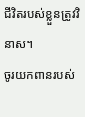ជីវិតរបស់ខ្លួនត្រូវវិនាស។
ចូរយកពានរបស់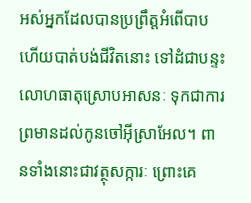អស់អ្នកដែលបានប្រព្រឹត្តអំពើបាប ហើយបាត់បង់ជីវិតនោះ ទៅដំជាបន្ទះលោហធាតុស្រោបអាសនៈ ទុកជាការព្រមានដល់កូនចៅអ៊ីស្រាអែល។ ពានទាំងនោះជាវត្ថុសក្ការៈ ព្រោះគេ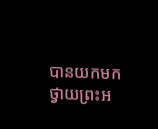បានយកមកថ្វាយព្រះអ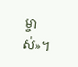ម្ចាស់»។